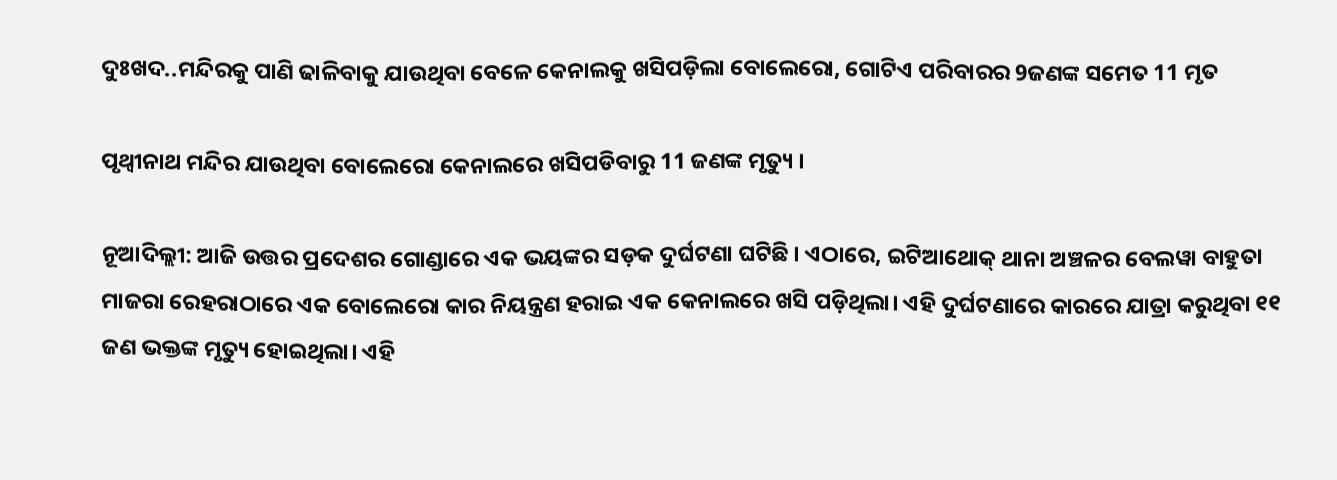ଦୁଃଖଦ..ମନ୍ଦିରକୁ ପାଣି ଢାଳିବାକୁ ଯାଉଥିବା ବେଳେ କେନାଲକୁ ଖସିପଡ଼ିଲା ବୋଲେରୋ, ଗୋଟିଏ ପରିବାରର 9ଜଣଙ୍କ ସମେତ 11 ମୃତ

ପୃଥ୍ୱୀନାଥ ମନ୍ଦିର ଯାଉଥିବା ବୋଲେରୋ କେନାଲରେ ଖସିପଡିବାରୁ 11 ଜଣଙ୍କ ମୃତ୍ୟୁ ।

ନୂଆଦିଲ୍ଲୀ: ଆଜି ଉତ୍ତର ପ୍ରଦେଶର ଗୋଣ୍ଡାରେ ଏକ ଭୟଙ୍କର ସଡ଼କ ଦୁର୍ଘଟଣା ଘଟିଛି । ଏଠାରେ, ଇଟିଆଥୋକ୍ ଥାନା ଅଞ୍ଚଳର ବେଲୱା ବାହୁତା ମାଜରା ରେହରାଠାରେ ଏକ ବୋଲେରୋ କାର ନିୟନ୍ତ୍ରଣ ହରାଇ ଏକ କେନାଲରେ ଖସି ପଡ଼ିଥିଲା। ଏହି ଦୁର୍ଘଟଣାରେ କାରରେ ଯାତ୍ରା କରୁଥିବା ୧୧ ଜଣ ଭକ୍ତଙ୍କ ମୃତ୍ୟୁ ହୋଇଥିଲା। ଏହି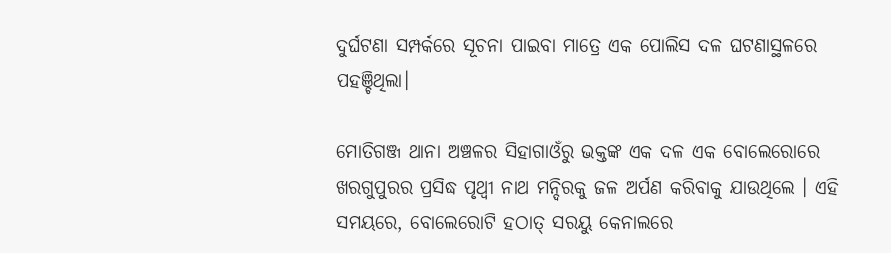ଦୁର୍ଘଟଣା ସମ୍ପର୍କରେ ସୂଚନା ପାଇବା ମାତ୍ରେ ଏକ ପୋଲିସ ଦଳ ଘଟଣାସ୍ଥଳରେ ପହଞ୍ଚିଥିଲା।

ମୋତିଗଞ୍ଜ ଥାନା ଅଞ୍ଚଳର ସିହାଗାଓଁରୁ ଭକ୍ତଙ୍କ ଏକ ଦଳ ଏକ ବୋଲେରୋରେ ଖରଗୁପୁରର ପ୍ରସିଦ୍ଧ ପୃଥ୍ବୀ ନାଥ ମନ୍ଦିରକୁ ଜଳ ଅର୍ପଣ କରିବାକୁ ଯାଉଥିଲେ । ଏହି ସମୟରେ, ବୋଲେରୋଟି ହଠାତ୍ ସରୟୁ କେନାଲରେ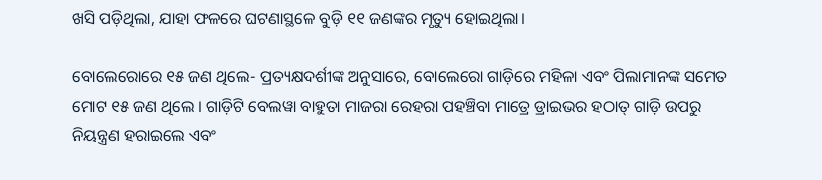ଖସି ପଡ଼ିଥିଲା, ଯାହା ଫଳରେ ଘଟଣାସ୍ଥଳେ ବୁଡ଼ି ୧୧ ଜଣଙ୍କର ମୃତ୍ୟୁ ହୋଇଥିଲା।

ବୋଲେରୋରେ ୧୫ ଜଣ ଥିଲେ- ପ୍ରତ୍ୟକ୍ଷଦର୍ଶୀଙ୍କ ଅନୁସାରେ, ବୋଲେରୋ ଗାଡ଼ିରେ ମହିଳା ଏବଂ ପିଲାମାନଙ୍କ ସମେତ ମୋଟ ୧୫ ଜଣ ଥିଲେ । ଗାଡ଼ିଟି ବେଲୱା ବାହୁତା ମାଜରା ରେହରା ପହଞ୍ଚିବା ମାତ୍ରେ ଡ୍ରାଇଭର ହଠାତ୍ ଗାଡ଼ି ଉପରୁ ନିୟନ୍ତ୍ରଣ ହରାଇଲେ ଏବଂ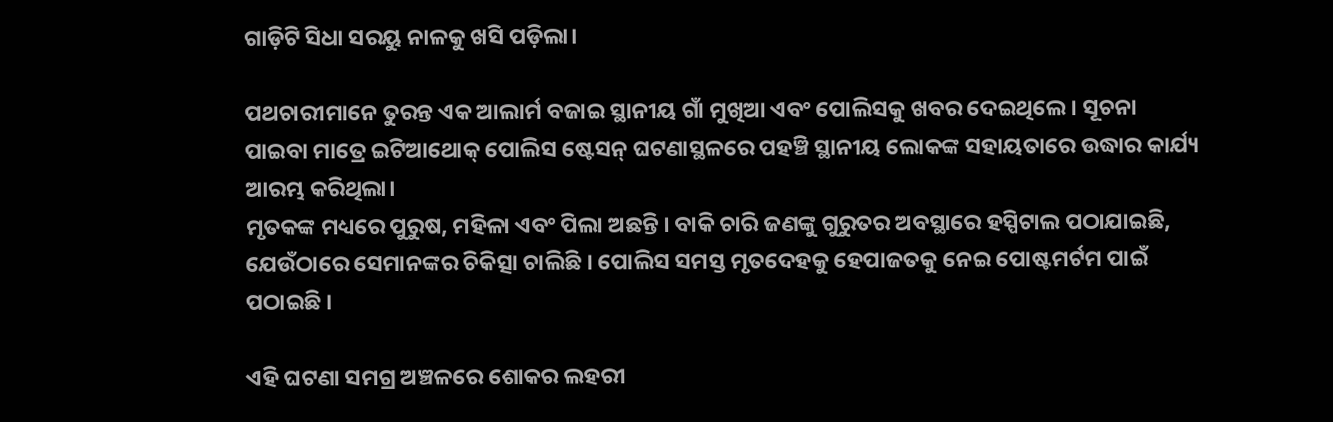ଗାଡ଼ିଟି ସିଧା ସରୟୁ ନାଳକୁ ଖସି ପଡ଼ିଲା।

ପଥଚାରୀମାନେ ତୁରନ୍ତ ଏକ ଆଲାର୍ମ ବଜାଇ ସ୍ଥାନୀୟ ଗାଁ ମୁଖିଆ ଏବଂ ପୋଲିସକୁ ଖବର ଦେଇଥିଲେ । ସୂଚନା ପାଇବା ମାତ୍ରେ ଇଟିଆଥୋକ୍ ପୋଲିସ ଷ୍ଟେସନ୍ ଘଟଣାସ୍ଥଳରେ ପହଞ୍ଚି ସ୍ଥାନୀୟ ଲୋକଙ୍କ ସହାୟତାରେ ଉଦ୍ଧାର କାର୍ଯ୍ୟ ଆରମ୍ଭ କରିଥିଲା।
ମୃତକଙ୍କ ମଧ୍ୟରେ ପୁରୁଷ, ମହିଳା ଏବଂ ପିଲା ଅଛନ୍ତି । ବାକି ଚାରି ଜଣଙ୍କୁ ଗୁରୁତର ଅବସ୍ଥାରେ ହସ୍ପିଟାଲ ପଠାଯାଇଛି, ଯେଉଁଠାରେ ସେମାନଙ୍କର ଚିକିତ୍ସା ଚାଲିଛି । ପୋଲିସ ସମସ୍ତ ମୃତଦେହକୁ ହେପାଜତକୁ ନେଇ ପୋଷ୍ଟମର୍ଟମ ପାଇଁ ପଠାଇଛି ।

ଏହି ଘଟଣା ସମଗ୍ର ଅଞ୍ଚଳରେ ଶୋକର ଲହରୀ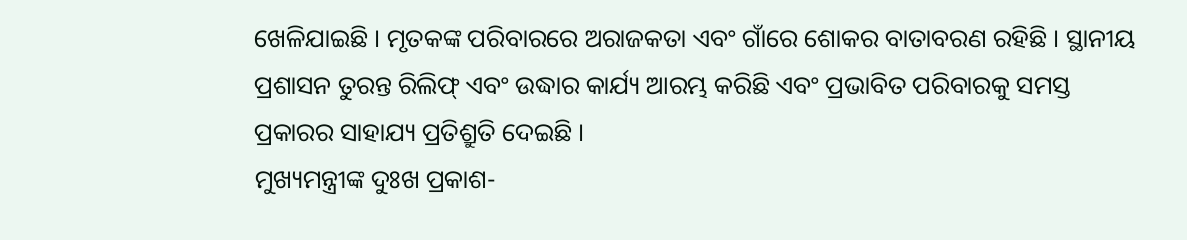ଖେଳିଯାଇଛି । ମୃତକଙ୍କ ପରିବାରରେ ଅରାଜକତା ଏବଂ ଗାଁରେ ଶୋକର ବାତାବରଣ ରହିଛି । ସ୍ଥାନୀୟ ପ୍ରଶାସନ ତୁରନ୍ତ ରିଲିଫ୍ ଏବଂ ଉଦ୍ଧାର କାର୍ଯ୍ୟ ଆରମ୍ଭ କରିଛି ଏବଂ ପ୍ରଭାବିତ ପରିବାରକୁ ସମସ୍ତ ପ୍ରକାରର ସାହାଯ୍ୟ ପ୍ରତିଶ୍ରୁତି ଦେଇଛି ।
ମୁଖ୍ୟମନ୍ତ୍ରୀଙ୍କ ଦୁଃଖ ପ୍ରକାଶ-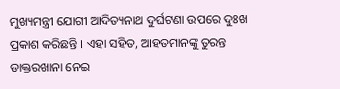ମୁଖ୍ୟମନ୍ତ୍ରୀ ଯୋଗୀ ଆଦିତ୍ୟନାଥ ଦୁର୍ଘଟଣା ଉପରେ ଦୁଃଖ ପ୍ରକାଶ କରିଛନ୍ତି । ଏହା ସହିତ, ଆହତମାନଙ୍କୁ ତୁରନ୍ତ ଡାକ୍ତରଖାନା ନେଇ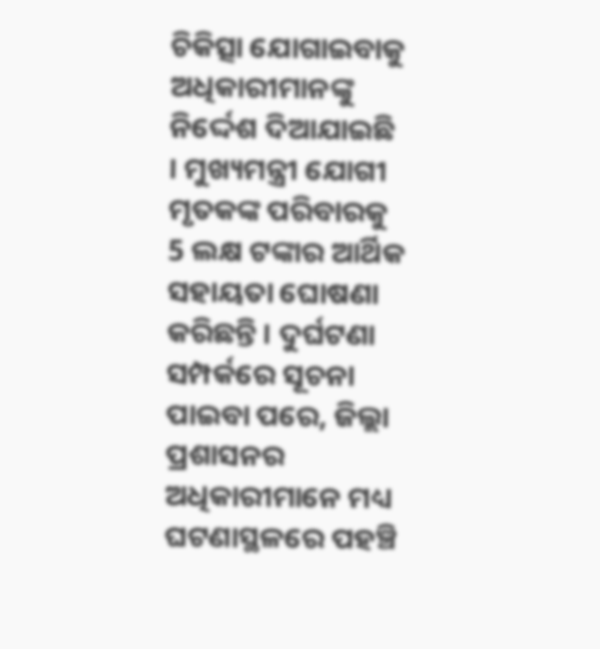ଚିକିତ୍ସା ଯୋଗାଇବାକୁ ଅଧିକାରୀମାନଙ୍କୁ ନିର୍ଦ୍ଦେଶ ଦିଆଯାଇଛି । ମୁଖ୍ୟମନ୍ତ୍ରୀ ଯୋଗୀ ମୃତକଙ୍କ ପରିବାରକୁ 5 ଲକ୍ଷ ଟଙ୍କାର ଆର୍ଥିକ ସହାୟତା ଘୋଷଣା କରିଛନ୍ତି । ଦୁର୍ଘଟଣା ସମ୍ପର୍କରେ ସୂଚନା ପାଇବା ପରେ, ଜିଲ୍ଲା ପ୍ରଶାସନର ଅଧିକାରୀମାନେ ମଧ୍ୟ ଘଟଣାସ୍ଥଳରେ ପହଞ୍ଚି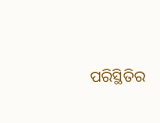ପରିସ୍ଥିତିର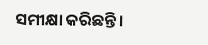ସମୀକ୍ଷା କରିଛନ୍ତି ।